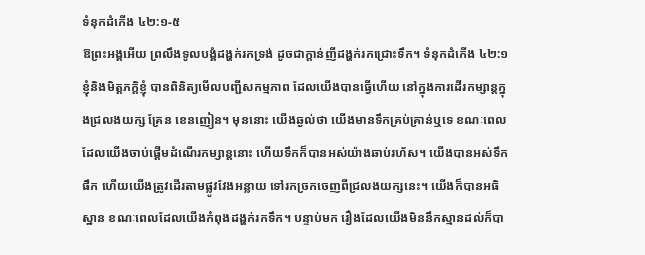ទំនុកដំកើង ៤២:១-៥
ឱព្រះអង្គអើយ ព្រលឹងទូលបង្គំដង្ហក់រកទ្រង់ ដូចជាក្តាន់ញីដង្ហក់រកជ្រោះទឹក។ ទំនុកដំកើង ៤២:១
ខ្ញុំនិងមិត្តភក្តិខ្ញុំ បានពិនិត្យមើលបញ្ជីសកម្មភាព ដែលយើងបានធ្វើហើយ នៅក្នុងការដើរកម្សាន្តក្នុងជ្រលងយក្ស គ្រែន ខេនញៀន។ មុននោះ យើងឆ្ងល់ថា យើងមានទឹកគ្រប់គ្រាន់ឬទេ ខណៈពេលដែលយើងចាប់ផ្តើមដំណើរកម្សាន្តនោះ ហើយទឹកក៏បានអស់យ៉ាងឆាប់រហ័ស។ យើងបានអស់ទឹកផឹក ហើយយើងត្រូវដើរតាមផ្លូវវែងអន្លាយ ទៅរកច្រកចេញពីជ្រលងយក្សនេះ។ យើងក៏បានអធិស្ឋាន ខណៈពេលដែលយើងកំពុងដង្ហក់រកទឹក។ បន្ទាប់មក រឿងដែលយើងមិននឹកស្មានដល់ក៏បា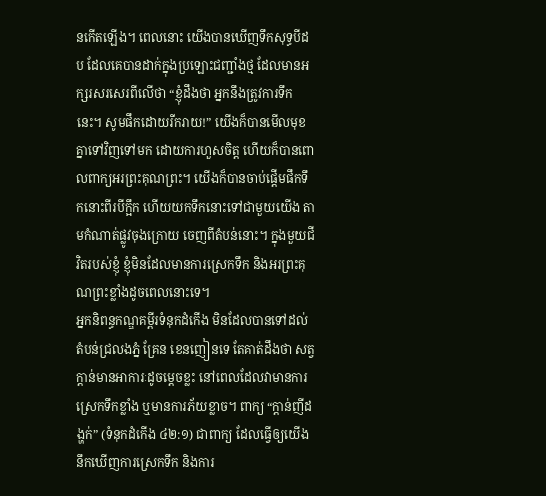នកើតឡើង។ ពេលនោះ យើងបានឃើញទឹកសុទ្ធបីដប ដែលគេបានដាក់ក្នុងប្រឡោះជញ្ជាំងថ្ម ដែលមានអក្សរសរសេរពីលើថា “ខ្ញុំដឹងថា អ្នកនឹងត្រូវការទឹកនេះ។ សូមផឹកដោយរីករាយ!” យើងក៏បានមើលមុខគ្នាទៅវិញទៅមក ដោយការហួសចិត្ត ហើយក៏បានពោលពាក្យអរព្រះគុណព្រះ។ យើងក៏បានចាប់ផ្តើមផឹកទឹកនោះពីរបីក្អឹក ហើយយកទឹកនោះទៅជាមួយយើង តាមកំណាត់ផ្លូវចុងក្រោយ ចេញពីតំបន់នោះ។ ក្នុងមួយជីវិតរបស់ខ្ញុំ ខ្ញុំមិនដែលមានការស្រេកទឹក និងអរព្រះគុណព្រះខ្លាំងដូចពេលនោះទេ។
អ្នកនិពន្ធកណ្ឌគម្ពីរទំនុកដំកើង មិនដែលបានទៅដល់តំបន់ជ្រលងភ្នំ គ្រែន ខេនញៀនទេ តែគាត់ដឹងថា សត្វក្តាន់មានអាការៈដូចម្តេចខ្លះ នៅពេលដែលវាមានការស្រេកទឹកខ្លាំង ឬមានការភ័យខ្លាច។ ពាក្យ “ក្តាន់ញីដង្ហក់” (ទំនុកដំកើង ៤២:១) ជាពាក្យ ដែលធ្វើឲ្យយើងនឹកឃើញការស្រេកទឹក និងការ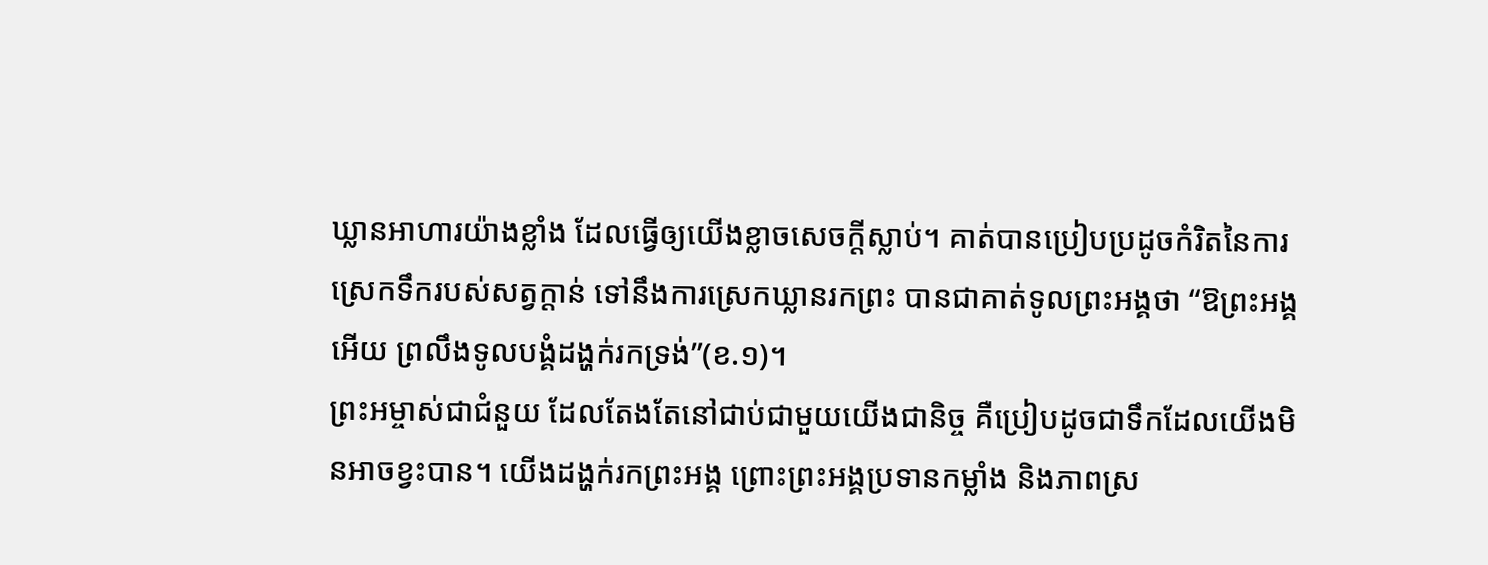ឃ្លានអាហារយ៉ាងខ្លាំង ដែលធ្វើឲ្យយើងខ្លាចសេចក្តីស្លាប់។ គាត់បានប្រៀបប្រដូចកំរិតនៃការស្រេកទឹករបស់សត្វក្តាន់ ទៅនឹងការស្រេកឃ្លានរកព្រះ បានជាគាត់ទូលព្រះអង្គថា “ឱព្រះអង្គអើយ ព្រលឹងទូលបង្គំដង្ហក់រកទ្រង់”(ខ.១)។
ព្រះអម្ចាស់ជាជំនួយ ដែលតែងតែនៅជាប់ជាមួយយើងជានិច្ច គឺប្រៀបដូចជាទឹកដែលយើងមិនអាចខ្វះបាន។ យើងដង្ហក់រកព្រះអង្គ ព្រោះព្រះអង្គប្រទានកម្លាំង និងភាពស្រ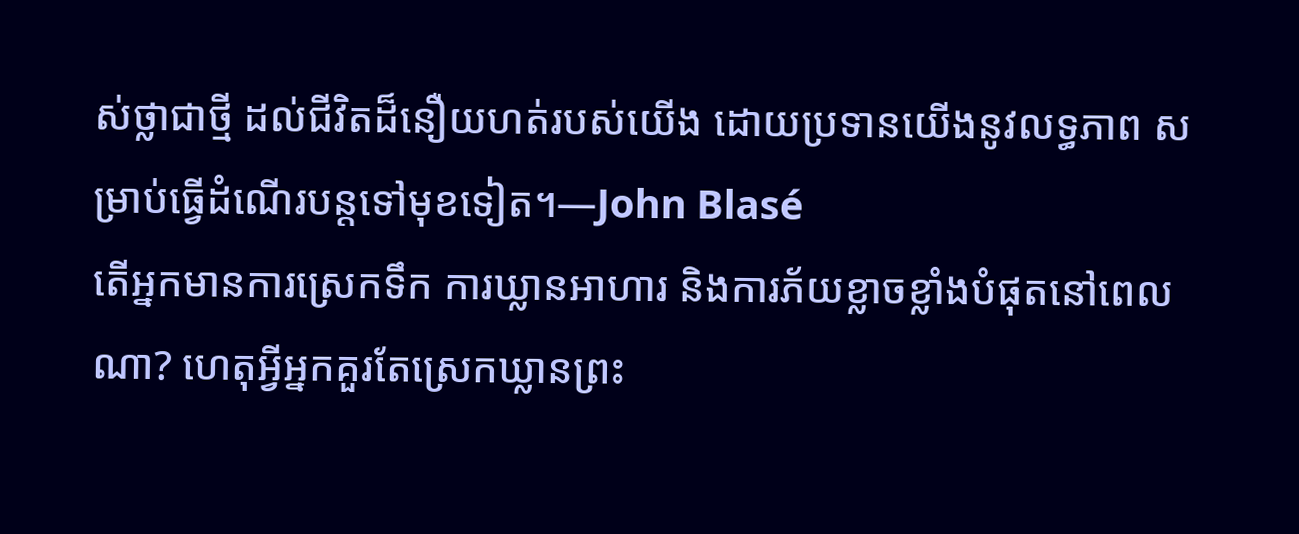ស់ថ្លាជាថ្មី ដល់ជីវិតដ៏នឿយហត់របស់យើង ដោយប្រទានយើងនូវលទ្ធភាព សម្រាប់ធ្វើដំណើរបន្តទៅមុខទៀត។—John Blasé
តើអ្នកមានការស្រេកទឹក ការឃ្លានអាហារ និងការភ័យខ្លាចខ្លាំងបំផុតនៅពេលណា? ហេតុអ្វីអ្នកគួរតែស្រេកឃ្លានព្រះ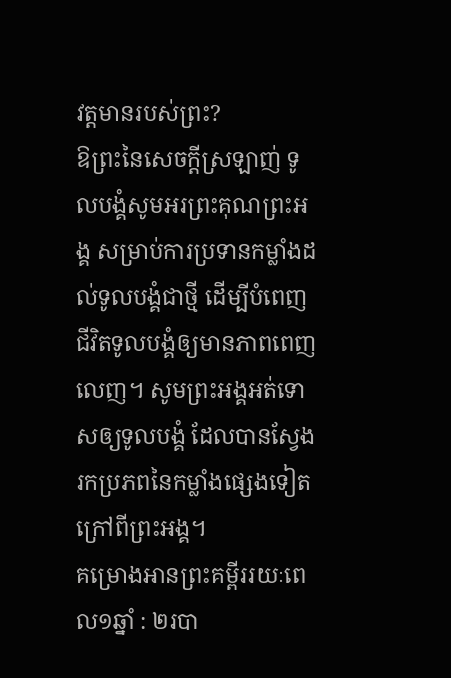វត្តមានរបស់ព្រះ?
ឱព្រះនៃសេចក្តីស្រឡាញ់ ទូលបង្គំសូមអរព្រះគុណព្រះអង្គ សម្រាប់ការប្រទានកម្លាំងដល់ទូលបង្គំជាថ្មី ដើម្បីបំពេញជីវិតទូលបង្គំឲ្យមានភាពពេញលេញ។ សូមព្រះអង្គអត់ទោសឲ្យទូលបង្គំ ដែលបានស្វែងរកប្រភពនៃកម្លាំងផ្សេងទៀត ក្រៅពីព្រះអង្គ។
គម្រោងអានព្រះគម្ពីររយៈពេល១ឆ្នាំ : ២របា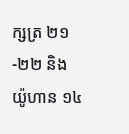ក្សត្រ ២១-២២ និង យ៉ូហាន ១៤